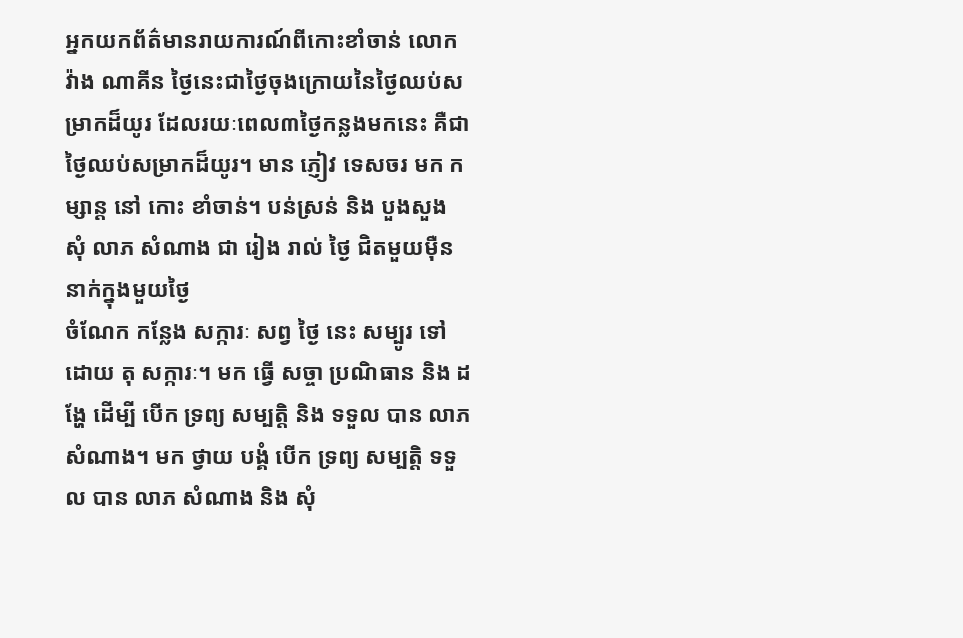អ្នកយកព័ត៌មានរាយការណ៍ពីកោះខាំចាន់ លោក វ៉ាង ណាគីន ថ្ងៃនេះជាថ្ងៃចុងក្រោយនៃថ្ងៃឈប់សម្រាកដ៏យូរ ដែលរយៈពេល៣ថ្ងៃកន្លងមកនេះ គឺជាថ្ងៃឈប់សម្រាកដ៏យូរ។ មាន ភ្ញៀវ ទេសចរ មក កម្សាន្ត នៅ កោះ ខាំចាន់។ បន់ស្រន់ និង បួងសួង សុំ លាភ សំណាង ជា រៀង រាល់ ថ្ងៃ ជិតមួយម៉ឺននាក់ក្នុងមួយថ្ងៃ
ចំណែក កន្លែង សក្ការៈ សព្វ ថ្ងៃ នេះ សម្បូរ ទៅ ដោយ តុ សក្ការៈ។ មក ធ្វើ សច្ចា ប្រណិធាន និង ដង្ហែ ដើម្បី បើក ទ្រព្យ សម្បត្តិ និង ទទួល បាន លាភ សំណាង។ មក ថ្វាយ បង្គំ បើក ទ្រព្យ សម្បត្តិ ទទួល បាន លាភ សំណាង និង សុំ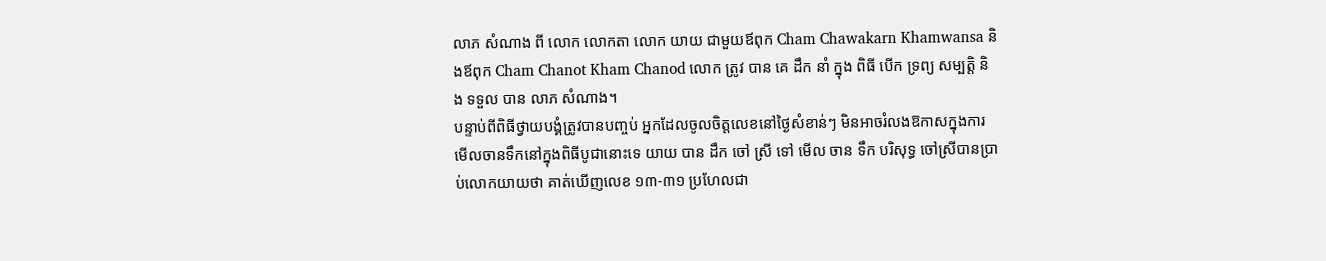លាភ សំណាង ពី លោក លោកតា លោក យាយ ជាមួយឪពុក Cham Chawakarn Khamwansa និងឪពុក Cham Chanot Kham Chanod លោក ត្រូវ បាន គេ ដឹក នាំ ក្នុង ពិធី បើក ទ្រព្យ សម្បត្តិ និង ទទួល បាន លាភ សំណាង។
បន្ទាប់ពីពិធីថ្វាយបង្គំត្រូវបានបញ្ចប់ អ្នកដែលចូលចិត្តលេខនៅថ្ងៃសំខាន់ៗ មិនអាចរំលងឱកាសក្នុងការមើលចានទឹកនៅក្នុងពិធីបូជានោះទេ យាយ បាន ដឹក ចៅ ស្រី ទៅ មើល ចាន ទឹក បរិសុទ្ធ ចៅស្រីបានប្រាប់លោកយាយថា គាត់ឃើញលេខ ១៣-៣១ ប្រហែលជា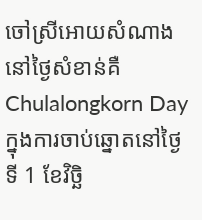ចៅស្រីអោយសំណាងនៅថ្ងៃសំខាន់គឺ Chulalongkorn Day ក្នុងការចាប់ឆ្នោតនៅថ្ងៃទី 1 ខែវិច្ឆិ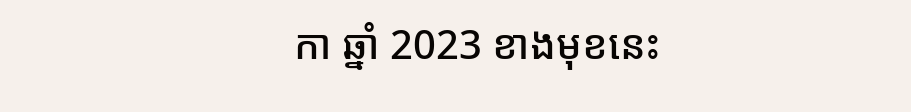កា ឆ្នាំ 2023 ខាងមុខនេះ